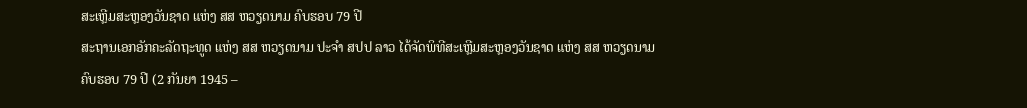ສະເຫຼີມສະຫຼອງວັນຊາດ ແຫ່ງ ສສ ຫວຽດນາມ ຄົບຮອບ 79 ປີ
ສະຖານເອກອັກຄະລັດຖະທູດ ແຫ່ງ ສສ ຫວຽດນາມ ປະຈໍາ ສປປ ລາວ ໄດ້ຈັດພິທີສະເຫຼີມສະຫຼອງວັນຊາດ ແຫ່ງ ສສ ຫວຽດນາມ ຄົບຮອບ 79 ປີ (2 ກັນຍາ 1945 –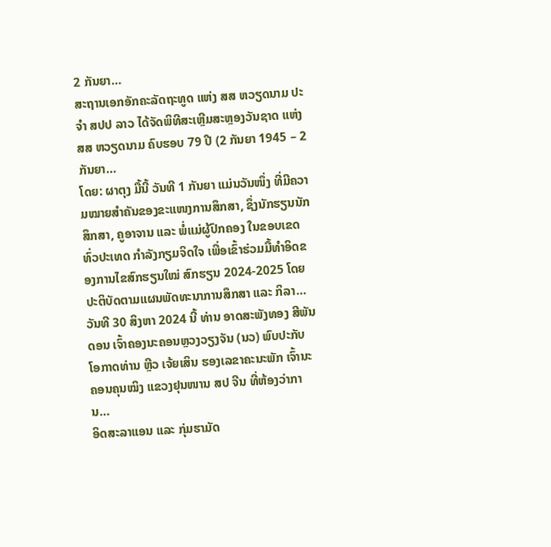2 ກັນຍາ…
ສະຖານເອກອັກຄະລັດຖະທູດ ແຫ່ງ ສສ ຫວຽດນາມ ປະຈໍາ ສປປ ລາວ ໄດ້ຈັດພິທີສະເຫຼີມສະຫຼອງວັນຊາດ ແຫ່ງ ສສ ຫວຽດນາມ ຄົບຮອບ 79 ປີ (2 ກັນຍາ 1945 – 2 ກັນຍາ…
ໂດຍ: ຜາຕຸງ ມື້ນີ້ ວັນທີ 1 ກັນຍາ ແມ່ນວັນໜຶ່ງ ທີ່ມີຄວາມໝາຍສໍາຄັນຂອງຂະແໜງການສຶກສາ, ຊຶ່ງນັກຮຽນນັກສຶກສາ, ຄູອາຈານ ແລະ ພໍ່ແມ່ຜູ້ປົກຄອງ ໃນຂອບເຂດທົ່ວປະເທດ ກໍາລັງກຽມຈິດໃຈ ເພື່ອເຂົ້າຮ່ວມມື້ທໍາອິດຂອງການໄຂສົກຮຽນໃໝ່ ສົກຮຽນ 2024-2025 ໂດຍປະຕິບັດຕາມແຜນພັດທະນາການສຶກສາ ແລະ ກິລາ…
ວັນທີ 30 ສິງຫາ 2024 ນີ້ ທ່ານ ອາດສະພັງທອງ ສີພັນດອນ ເຈົ້າຄອງນະຄອນຫຼວງວຽງຈັນ (ນວ) ພົບປະກັບ ໂອກາດທ່ານ ຫຼີວ ເຈ້ຍເສິນ ຮອງເລຂາຄະນະພັກ ເຈົ້ານະຄອນຄຸນໝິງ ແຂວງຢຸນໜານ ສປ ຈີນ ທີ່ຫ້ອງວ່າການ…
ອິດສະລາແອນ ແລະ ກຸ່ມຮາມັດ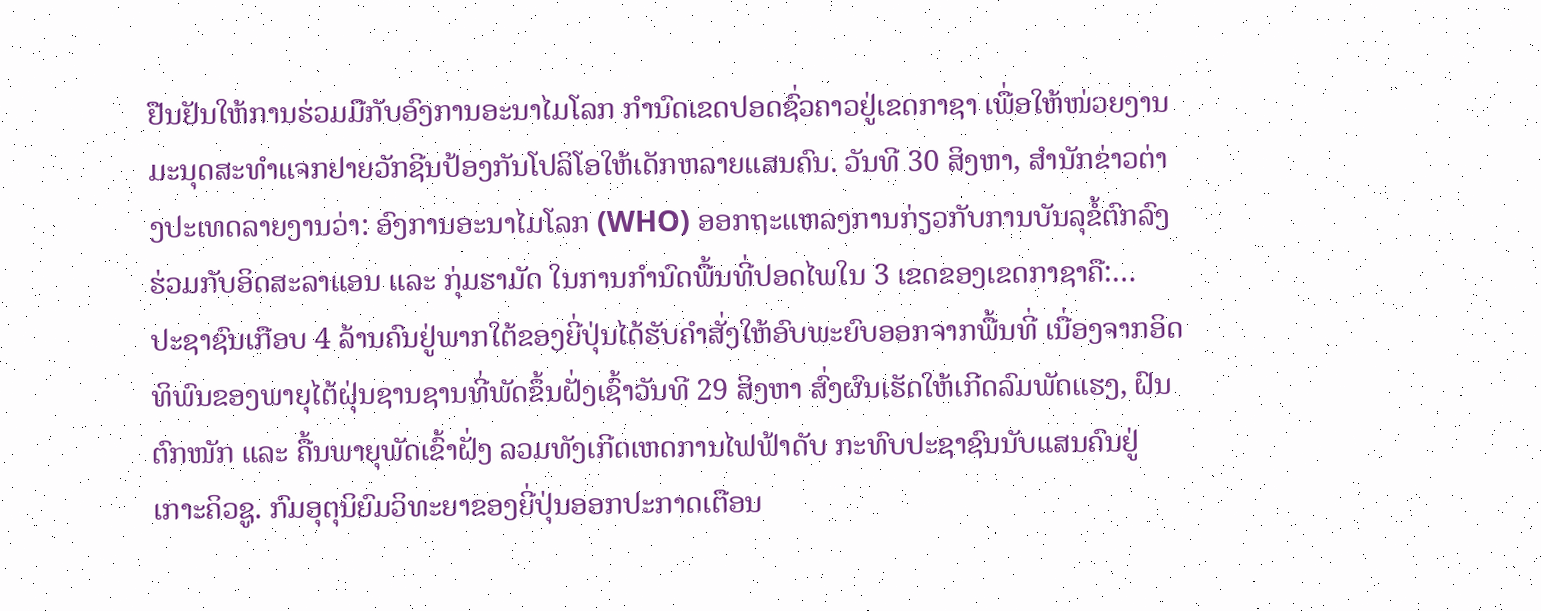ຢືນຢັນໃຫ້ການຮ່ວມມືກັບອົງການອະນາໄມໂລກ ກໍານົດເຂດປອດຊົ່ວຄາວຢູ່ເຂດກາຊາ ເພື່ອໃຫ້ໜ່ວຍງານມະນຸດສະທໍາແຈກຢາຍວັກຊີນປ້ອງກັນໂປລິໂອໃຫ້ເດັກຫລາຍແສນຄົນ. ວັນທີ 30 ສິງຫາ, ສໍານັກຂ່າວຕ່າງປະເທດລາຍງານວ່າ: ອົງການອະນາໄມໂລກ (WHO) ອອກຖະແຫລງການກ່ຽວກັບການບັນລຸຂໍ້ຕົກລົງຮ່ວມກັບອິດສະລາແອນ ແລະ ກຸ່ມຮາມັດ ໃນການກໍານົດພື້ນທີ່ປອດໄພໃນ 3 ເຂດຂອງເຂດກາຊາຄື:…
ປະຊາຊົນເກືອບ 4 ລ້ານຄົນຢູ່ພາກໃຕ້ຂອງຍີ່ປຸ່ນໄດ້ຮັບຄໍາສັ່ງໃຫ້ອົບພະຍົບອອກຈາກພື້ນທີ່ ເນື່ອງຈາກອິດທິພົນຂອງພາຍຸໄຕ້ຝຸ່ນຊານຊານທີ່ພັດຂຶ້ນຝັ່ງເຊົ້າວັນທີ 29 ສິງຫາ ສົ່ງຜົນເຮັດໃຫ້ເກີດລົມພັດແຮງ, ຝົນຕົກໜັກ ແລະ ຄື້ນພາຍຸພັດເຂົ້າຝັ່ງ ລວມທັງເກີດເຫດການໄຟຟ້າດັບ ກະທົບປະຊາຊົນນັບແສນຄົນຢູ່ເກາະຄິວຊູ. ກົມອຸຕຸນິຍົມວິທະຍາຂອງຍີ່ປຸ່ນອອກປະກາດເຕືອນ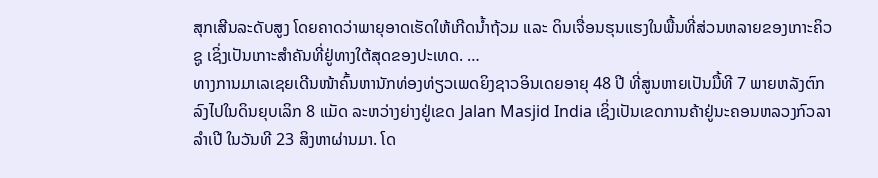ສຸກເສີນລະດັບສູງ ໂດຍຄາດວ່າພາຍຸອາດເຮັດໃຫ້ເກີດນໍ້າຖ້ວມ ແລະ ດິນເຈື່ອນຮຸນແຮງໃນພື້ນທີ່ສ່ວນຫລາຍຂອງເກາະຄິວຊູ ເຊິ່ງເປັນເກາະສໍາຄັນທີ່ຢູ່ທາງໃຕ້ສຸດຂອງປະເທດ. …
ທາງການມາເລເຊຍເດີນໜ້າຄົ້ນຫານັກທ່ອງທ່ຽວເພດຍິງຊາວອິນເດຍອາຍຸ 48 ປີ ທີ່ສູນຫາຍເປັນມື້ທີ 7 ພາຍຫລັງຕົກລົງໄປໃນດິນຍຸບເລິກ 8 ແມັດ ລະຫວ່າງຍ່າງຢູ່ເຂດ Jalan Masjid India ເຊິ່ງເປັນເຂດການຄ້າຢູ່ນະຄອນຫລວງກົວລາລໍາເປີ ໃນວັນທີ 23 ສິງຫາຜ່ານມາ. ໂດ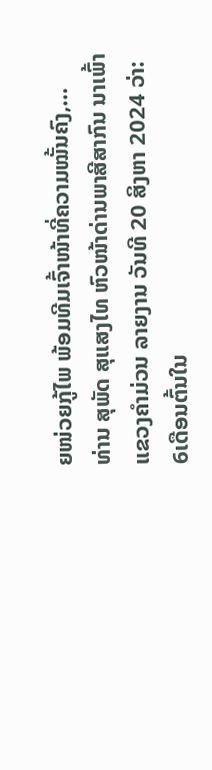ຍໜ່ວຍກູ້ໄພ ພ້ອມທີມເຈົ້າໜ້າທີ່ຄວາມໝັ້ນຄົງ,…
ທ່ານ ສຸພັດ ສຸແສງໄທ ຫົວໜ້າດ່ານພາສີສາກົນ ນາເພົ້າ ແຂວງຄໍາມ່ວນ ລາຍງານ ວັນທີ 20 ສິງຫາ 2024 ວ່າ: 6ເດືອນຕົ້ນໃນ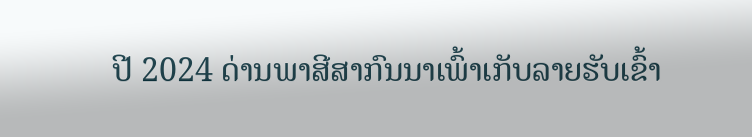ປີ 2024 ດ່ານພາສີສາກົນນາເພົ້າເກັບລາຍຮັບເຂົ້າ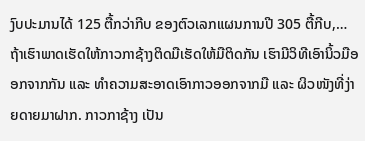ງົບປະມານໄດ້ 125 ຕື້ກວ່າກີບ ຂອງຕົວເລກແຜນການປີ 305 ຕື້ກີບ,…
ຖ້າເຮົາພາດເຮັດໃຫ້ກາວກາຊ້າງຕິດມືເຮັດໃຫ້ມືຕິດກັນ ເຮົາມີວິທີເອົານິ້ວມືອອກຈາກກັນ ແລະ ທໍາຄວາມສະອາດເອົາກາວອອກຈາກມື ແລະ ຜິວໜັງທີ່ງ່າຍດາຍມາຝາກ. ກາວກາຊ້າງ ເປັນ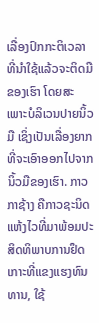ເລື່ອງປົກກະຕິເວລາທີ່ນໍາໃຊ້ແລ້ວຈະຕິດມືຂອງເຮົາ ໂດຍສະເພາະບໍລິເວນປາຍນິ້ວມື ເຊິ່ງເປັນເລື່ອງຍາກທີ່ຈະເອົາອອກໄປຈາກນິ້ວມືຂອງເຮົາ. ກາວກາຊ້າງ ຄືກາວຊະນິດແຫ້ງໄວທີ່ມາພ້ອມປະສິດທິພາບການຢຶດເກາະທີ່ແຂງແຮງທົນທານ, ໃຊ້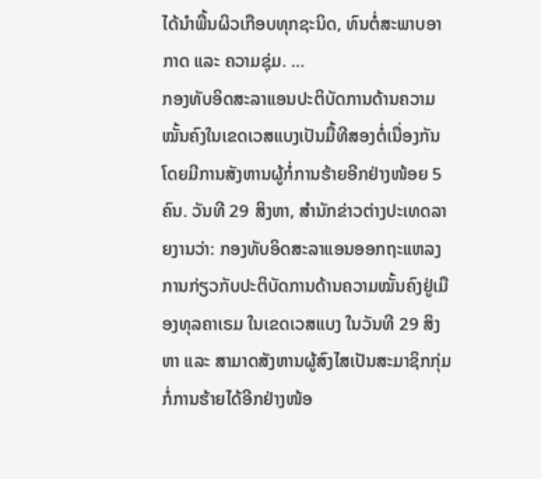ໄດ້ນໍາພື້ນຜິວເກືອບທຸກຊະນິດ, ທົນຕໍ່ສະພາບອາກາດ ແລະ ຄວາມຊຸ່ມ. …
ກອງທັບອິດສະລາແອນປະຕິບັດການດ້ານຄວາມໝັ້ນຄົງໃນເຂດເວສແບງເປັນມື້ທີສອງຕໍ່ເນື່ອງກັນ ໂດຍມີການສັງຫານຜູ້ກໍ່ການຮ້າຍອີກຢ່າງໜ້ອຍ 5 ຄົນ. ວັນທີ 29 ສິງຫາ, ສໍານັກຂ່າວຕ່າງປະເທດລາຍງານວ່າ: ກອງທັບອິດສະລາແອນອອກຖະແຫລງການກ່ຽວກັບປະຕິບັດການດ້ານຄວາມໝັ້ນຄົງຢູ່ເມືອງທຸລຄາເຣມ ໃນເຂດເວສແບງ ໃນວັນທີ 29 ສິງຫາ ແລະ ສາມາດສັງຫານຜູ້ສົງໄສເປັນສະມາຊິກກຸ່ມກໍ່ການຮ້າຍໄດ້ອີກຢ່າງໜ້ອ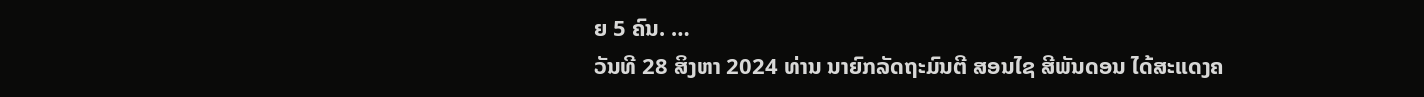ຍ 5 ຄົນ. …
ວັນທີ 28 ສິງຫາ 2024 ທ່ານ ນາຍົກລັດຖະມົນຕີ ສອນໄຊ ສີພັນດອນ ໄດ້ສະແດງຄ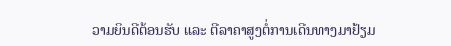ວາມຍິນດີຕ້ອນຮັບ ແລະ ຕີລາຄາສູງຕໍ່ການເດີນທາງມາຢ້ຽມ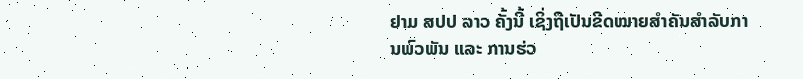ຢາມ ສປປ ລາວ ຄັ້ງນີ້ ເຊິ່ງຖືເປັນຂີດໝາຍສໍາຄັນສໍາລັບການພົວພັນ ແລະ ການຮ່ວ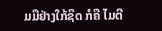ມມືຢ່າງໃກ້ຊິດ ກໍຄື ໄມຕີ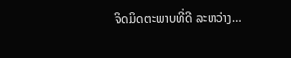ຈິດມິດຕະພາບທີ່ດີ ລະຫວ່າງ…